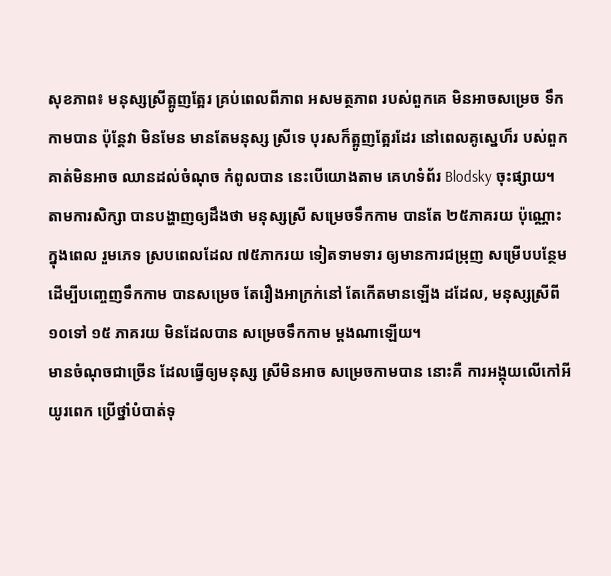សុខភាព៖ មនុស្សស្រីត្អូញត្អែរ គ្រប់ពេលពីភាព អសមត្ថភាព របស់ពួកគេ មិនអាចសម្រេច ទឹកកាមបាន ប៉ុន្តែវា មិនមែន មានតែមនុស្ស ស្រីទេ បុរសក៏ត្អូញត្អែរដែរ នៅពេលគូស្នេហ៏រ បស់ពួកគាត់មិនអាច ឈានដល់ចំណុច កំពូលបាន នេះបើយោងតាម គេហទំព័រ Blodsky ចុះផ្សាយ។
តាមការសិក្សា បានបង្ហាញឲ្យដឹងថា មនុស្សស្រី សម្រេចទឹកកាម បានតែ ២៥ភាគរយ ប៉ុណ្ណោះក្នុងពេល រួមភេទ ស្របពេលដែល ៧៥ភាករយ ទៀតទាមទារ ឲ្យមានការជម្រុញ សម្រើបបន្ថែម ដើម្បីបញ្ចេញទឹកកាម បានសម្រេច តែរឿងអាក្រក់នៅ តែកើតមានឡើង ដដែល, មនុស្សស្រីពី ១០ទៅ ១៥ ភាគរយ មិនដែលបាន សម្រេចទឹកកាម ម្តងណាឡើយ។
មានចំណុចជាច្រើន ដែលធ្វើឲ្យមនុស្ស ស្រីមិនអាច សម្រេចកាមបាន នោះគឺ ការអង្គុយលើកៅអីយូរពេក ប្រើថ្នាំបំបាត់ទុ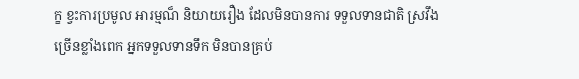ក្ខ ខ្វះការប្រមូល អារម្មណ៏ និយាយរឿង ដែលមិនបានការ ទទួលទានជាតិ ស្រវឹងច្រើនខ្លាំងពេក អ្នកទទួលទានទឹក មិនបានគ្រប់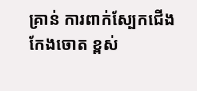គ្រាន់ ការពាក់ស្បែកជើង កែងចោត ខ្ពស់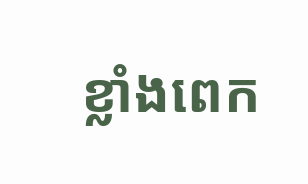ខ្លាំងពេក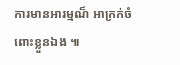ការមានអារម្មណ៏ អាក្រក់ចំពោះខ្លួនឯង ៕